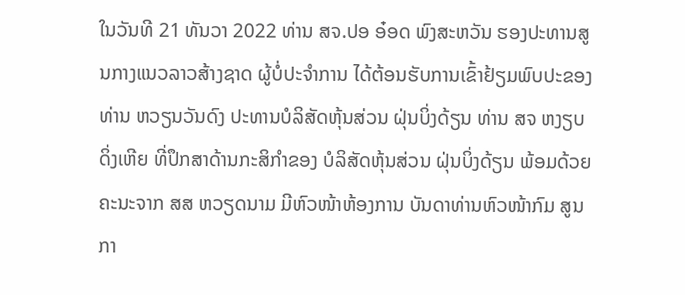ໃນວັນທີ 21 ທັນວາ 2022 ທ່ານ ສຈ.ປອ ອ໋ອດ ພົງສະຫວັນ ຮອງປະທານສູນກາງແນວລາວສ້າງຊາດ ຜູ້ບໍ່ປະຈຳການ ໄດ້ຕ້ອນຮັບການເຂົ້າຢ້ຽມພົບປະຂອງທ່ານ ຫວຽນວັນດົງ ປະທານບໍລິສັດຫຸ້ນສ່ວນ ຝຸ່ນບິ່ງດ້ຽນ ທ່ານ ສຈ ຫງຽບດິ່ງເຫີຍ ທີ່ປຶກສາດ້ານກະສິກຳຂອງ ບໍລິສັດຫຸ້ນສ່ວນ ຝຸ່ນບິ່ງດ້ຽນ ພ້ອມດ້ວຍຄະນະຈາກ ສສ ຫວຽດນາມ ມີຫົວໜ້າຫ້ອງການ ບັນດາທ່ານຫົວໜ້າກົມ ສູນກາ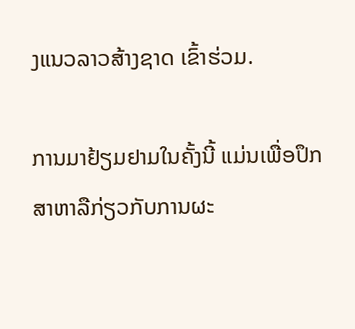ງແນວລາວສ້າງຊາດ ເຂົ້າຮ່ວມ.

ການມາຢ້ຽມຢາມໃນຄັ້ງນີ້ ແມ່ນເພື່ອປຶກສາຫາລືກ່ຽວກັບການຜະ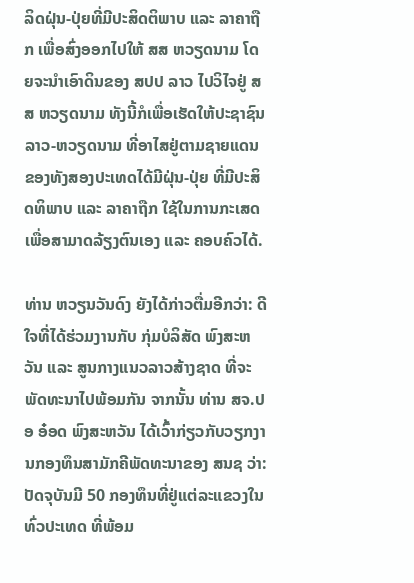ລິດຝຸ່ນ-ປຸ່ຍທີ່ມີປະສິດຕິພາບ ແລະ ລາຄາຖືກ ເພື່ອສົ່ງອອກໄປໃຫ້ ສສ ຫວຽດນາມ ໂດຍຈະນຳເອົາດິນຂອງ ສປປ ລາວ ໄປວິໄຈຢູ່ ສສ ຫວຽດນາມ ທັງນີ້ກໍເພື່ອເຮັດໃຫ້ປະຊາຊົນລາວ-ຫວຽດນາມ ທີ່ອາໄສຢູ່ຕາມຊາຍແດນຂອງທັງສອງປະເທດໄດ້ມີຝຸ່ນ-ປຸ່ຍ ທີ່ມີປະສິດທິພາບ ແລະ ລາຄາຖືກ ໃຊ້ໃນການກະເສດ ເພື່ອສາມາດລ້ຽງຕົນເອງ ແລະ ຄອບຄົວໄດ້.

ທ່ານ ຫວຽນວັນດົງ ຍັງໄດ້ກ່າວຕື່ມອີກວ່າ: ດີໃຈທີ່ໄດ້ຮ່ວມງານກັບ ກຸ່ມບໍລິສັດ ພົງສະຫວັນ ແລະ ສູນກາງແນວລາວສ້າງຊາດ ທີ່ຈະພັດທະນາໄປພ້ອມກັນ ຈາກນັ້ນ ທ່ານ ສຈ.ປອ ອ໋ອດ ພົງສະຫວັນ ໄດ້ເວົ້າກ່ຽວກັບວຽກງານກອງທຶນສາມັກຄີພັດທະນາຂອງ ສນຊ ວ່າ: ປັດຈຸບັນມີ 50 ກອງທຶນທີ່ຢູ່ແຕ່ລະແຂວງໃນທົ່ວປະເທດ ທີ່ພ້ອມ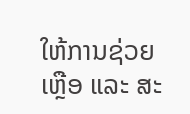ໃຫ້ການຊ່ວຍເຫຼືອ ແລະ ສະ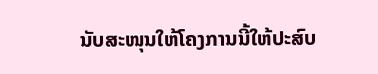ນັບສະໜຸນໃຫ້ໂຄງການນີ້ໃຫ້ປະສົບ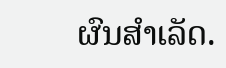ຜົນສຳເລັດ.